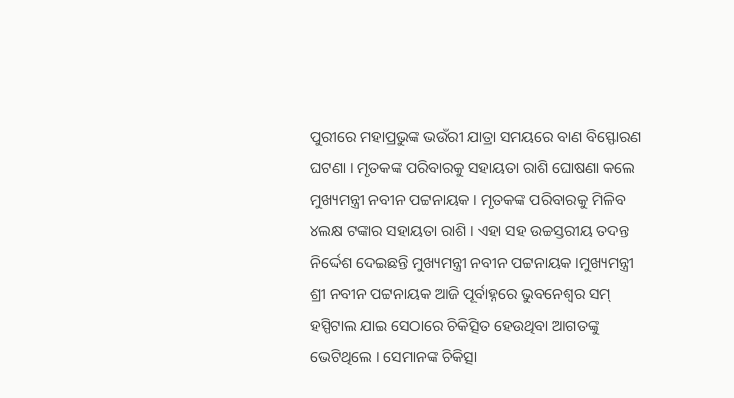ପୁରୀରେ ମହାପ୍ରଭୁଙ୍କ ଭଉଁରୀ ଯାତ୍ରା ସମୟରେ ବାଣ ବିସ୍ଫୋରଣ ଘଟଣା । ମୃତକଙ୍କ ପରିବାରକୁ ସହାୟତା ରାଶି ଘୋଷଣା କଲେ ମୁଖ୍ୟମନ୍ତ୍ରୀ ନବୀନ ପଟ୍ଟନାୟକ । ମୃତକଙ୍କ ପରିବାରକୁ ମିଳିବ ୪ଲକ୍ଷ ଟଙ୍କାର ସହାୟତା ରାଶି । ଏହା ସହ ଉଚ୍ଚସ୍ତରୀୟ ତଦନ୍ତ ନିର୍ଦ୍ଦେଶ ଦେଇଛନ୍ତି ମୁଖ୍ୟମନ୍ତ୍ରୀ ନବୀନ ପଟ୍ଟନାୟକ ।ମୁଖ୍ୟମନ୍ତ୍ରୀ ଶ୍ରୀ ନବୀନ ପଟ୍ଟନାୟକ ଆଜି ପୂର୍ବାହ୍ନରେ ଭୁବନେଶ୍ୱର ସମ୍ ହସ୍ପିଟାଲ ଯାଇ ସେଠାରେ ଚିକିତ୍ସିତ ହେଉଥିବା ଆଗତଙ୍କୁ ଭେଟିଥିଲେ । ସେମାନଙ୍କ ଚିକିତ୍ସା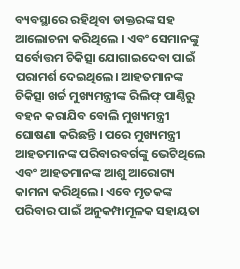ବ୍ୟବସ୍ଥାରେ ରହିଥିବା ଡାକ୍ତରଙ୍କ ସହ ଆଲୋଚନା କରିଥିଲେ । ଏବଂ ସେମାନଙ୍କୁ ସର୍ବୋତ୍ତମ ଚିକିତ୍ସା ଯୋଗାଇଦେବା ପାଇଁ ପରାମର୍ଶ ଦେଇଥିଲେ। ଆହତମାନଙ୍କ ଚିକିତ୍ସା ଖର୍ଚ୍ଚ ମୁଖ୍ୟମନ୍ତ୍ରୀଙ୍କ ରିଲିଫ୍ ପାଣ୍ଠିରୁ ବହନ କରାଯିବ ବୋଲି ମୁଖ୍ୟମନ୍ତ୍ରୀ ଘୋଷଣା କରିଛନ୍ତି । ପରେ ମୁଖ୍ୟମନ୍ତ୍ରୀ ଆହତମାନଙ୍କ ପରିବାରବର୍ଗଙ୍କୁ ଭେଟିଥିଲେ ଏବଂ ଆହତମାନଙ୍କ ଆଶୁ ଆରୋଗ୍ୟ କାମନା କରିଥିଲେ। ଏବେ ମୃତକଙ୍କ ପରିବାର ପାଇଁ ଅନୁକମ୍ପାମୂଳକ ସହାୟତା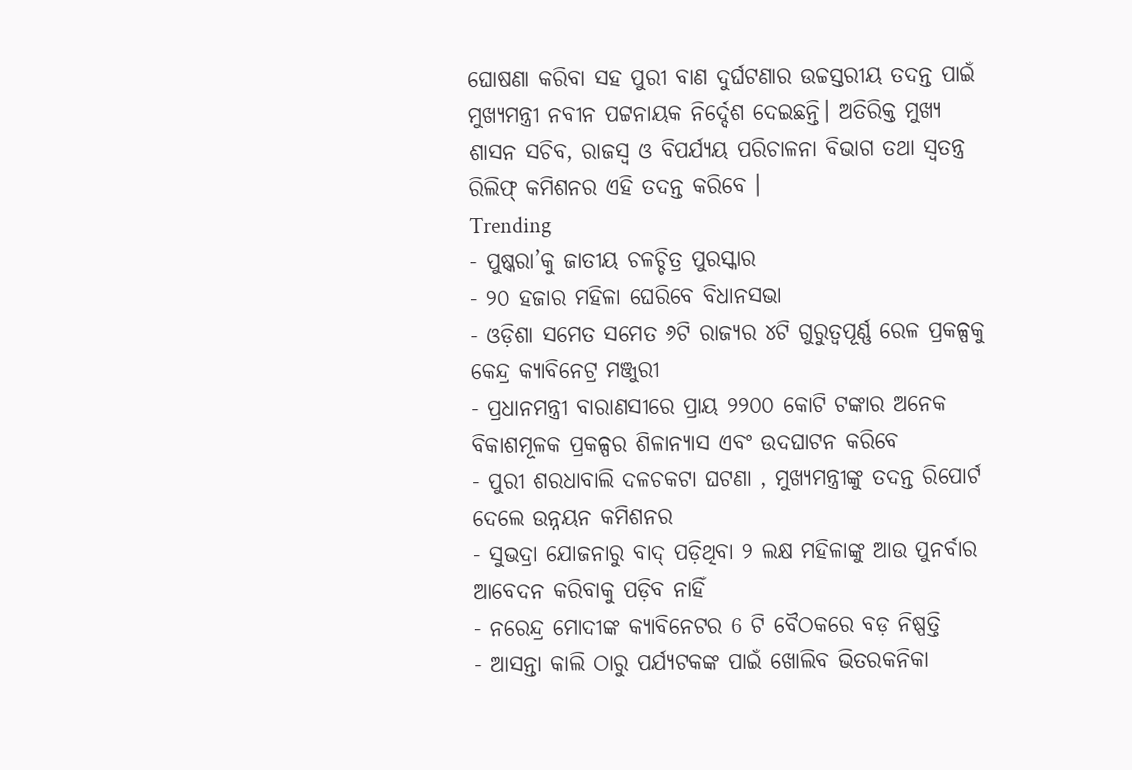ଘୋଷଣା କରିବା ସହ ପୁରୀ ବାଣ ଦୁର୍ଘଟଣାର ଉଚ୍ଚସ୍ତରୀୟ ତଦନ୍ତ ପାଇଁ ମୁଖ୍ୟମନ୍ତ୍ରୀ ନବୀନ ପଟ୍ଟନାୟକ ନିର୍ଦ୍ଦେଶ ଦେଇଛନ୍ତି। ଅତିରିକ୍ତ ମୁଖ୍ୟ ଶାସନ ସଚିବ, ରାଜସ୍ୱ ଓ ବିପର୍ଯ୍ୟୟ ପରିଚାଳନା ବିଭାଗ ତଥା ସ୍ୱତନ୍ତ୍ର ରିଲିଫ୍ କମିଶନର ଏହି ତଦନ୍ତ କରିବେ ।
Trending
- ପୁଷ୍କରା’କୁ ଜାତୀୟ ଚଳଚ୍ଚିତ୍ର ପୁରସ୍କାର
- ୨୦ ହଜାର ମହିଳା ଘେରିବେ ବିଧାନସଭା
- ଓଡ଼ିଶା ସମେତ ସମେତ ୬ଟି ରାଜ୍ୟର ୪ଟି ଗୁରୁତ୍ୱପୂର୍ଣ୍ଣ ରେଳ ପ୍ରକଳ୍ପକୁ କେନ୍ଦ୍ର କ୍ୟାବିନେଟ୍ର ମଞ୍ଜୁରୀ
- ପ୍ରଧାନମନ୍ତ୍ରୀ ବାରାଣସୀରେ ପ୍ରାୟ ୨୨୦୦ କୋଟି ଟଙ୍କାର ଅନେକ ବିକାଶମୂଳକ ପ୍ରକଳ୍ପର ଶିଳାନ୍ୟାସ ଏବଂ ଉଦଘାଟନ କରିବେ
- ପୁରୀ ଶରଧାବାଲି ଦଳଚକଟା ଘଟଣା , ମୁଖ୍ୟମନ୍ତ୍ରୀଙ୍କୁ ତଦନ୍ତ ରିପୋର୍ଟ ଦେଲେ ଉନ୍ନୟନ କମିଶନର
- ସୁଭଦ୍ରା ଯୋଜନାରୁ ବାଦ୍ ପଡ଼ିଥିବା ୨ ଲକ୍ଷ ମହିଳାଙ୍କୁ ଆଉ ପୁନର୍ବାର ଆବେଦନ କରିବାକୁ ପଡ଼ିବ ନାହିଁ
- ନରେନ୍ଦ୍ର ମୋଦୀଙ୍କ କ୍ୟାବିନେଟର 6 ଟି ବୈଠକରେ ବଡ଼ ନିଷ୍ପତ୍ତି
- ଆସନ୍ତା କାଲି ଠାରୁ ପର୍ଯ୍ୟଟକଙ୍କ ପାଇଁ ଖୋଲିବ ଭିତରକନିକା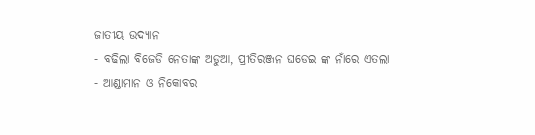ଜାତୀୟ ଉଦ୍ୟାନ
- ବଢିଲା ବିଜେଡି ନେତାଙ୍କ ଅଡୁଆ, ପ୍ରୀତିରଞ୍ଜନ ଘଡେଇ ଙ୍କ ନାଁରେ ଏତଲା
- ଆଣ୍ଡାମାନ ଓ ନିକୋବର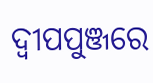ଦ୍ଵୀପପୁଞ୍ଜରେ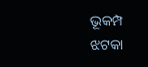ଭୂକମ୍ପ ଝଟକା